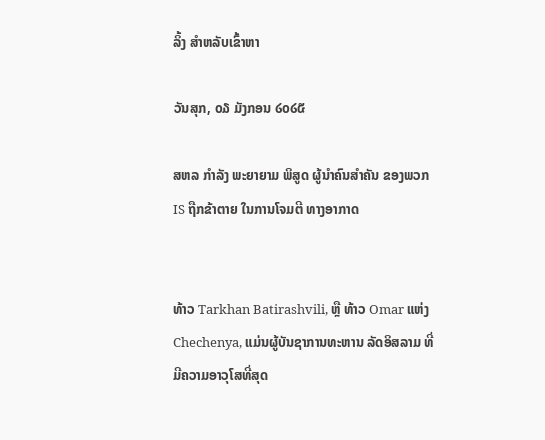ລິ້ງ ສຳຫລັບເຂົ້າຫາ

ວັນສຸກ, ໐໓ ມັງກອນ ໒໐໒໕

ສຫລ ກຳລັງ ພະຍາຍາມ ພິສູດ ຜູ້ນຳຄົນສຳຄັນ ຂອງພວກ IS ຖືກຂ້າຕາຍ ໃນການໂຈມຕີ ທາງອາກາດ


ທ້າວ Tarkhan Batirashvili, ຫຼື ທ້າວ Omar ແຫ່ງ Chechenya, ແມ່ນຜູ້ບັນຊາການທະຫານ ລັດອິສລາມ ທີ່ມີຄວາມອາວຸໂສທີ່ສຸດ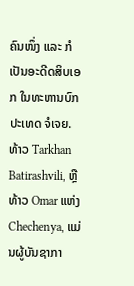ຄົນໜຶ່ງ ແລະ ກໍເປັນອະດີດສິບເອກ ໃນທະຫານບົກປະເທດ ຈໍເຈຍ.
ທ້າວ Tarkhan Batirashvili, ຫຼື ທ້າວ Omar ແຫ່ງ Chechenya, ແມ່ນຜູ້ບັນຊາກາ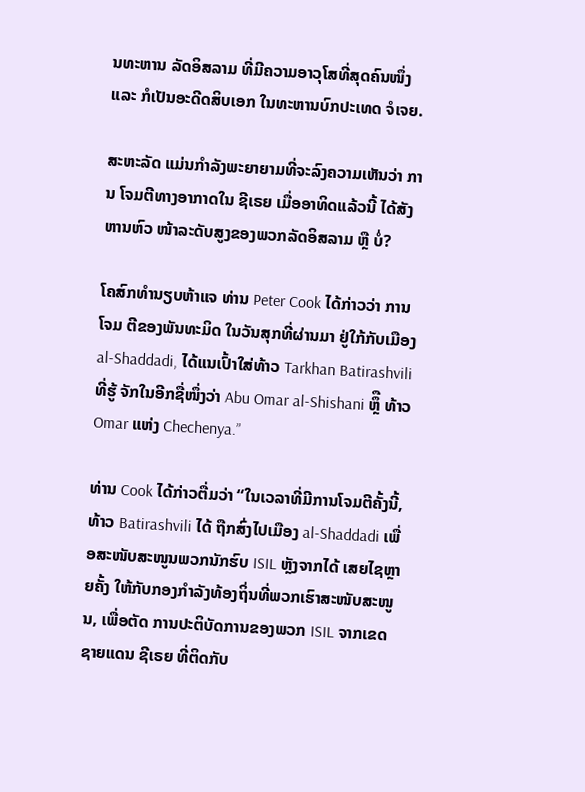ນທະຫານ ລັດອິສລາມ ທີ່ມີຄວາມອາວຸໂສທີ່ສຸດຄົນໜຶ່ງ ແລະ ກໍເປັນອະດີດສິບເອກ ໃນທະຫານບົກປະເທດ ຈໍເຈຍ.

ສະຫະລັດ ແມ່ນກຳລັງພະຍາຍາມທີ່ຈະລົງຄວາມເຫັນວ່າ ການ ໂຈມຕີທາງອາກາດໃນ ຊີເຣຍ ເມື່ອອາທິດແລ້ວນີ້ ໄດ້ສັງຫານຫົວ ໜ້າລະດັບສູງຂອງພວກລັດອິສລາມ ຫຼື ບໍ່?

ໂຄສົກທຳນຽບຫ້າແຈ ທ່ານ Peter Cook ໄດ້ກ່າວວ່າ ການໂຈມ ຕີຂອງພັນທະມິດ ໃນວັນສຸກທີ່ຜ່ານມາ ຢູ່ໃກ້ກັບເມືອງ al-Shaddadi, ໄດ້ແນເປົ້າໃສ່ທ້າວ Tarkhan Batirashvili ທີ່ຮູ້ ຈັກໃນອີກຊື່ໜຶ່ງວ່າ Abu Omar al-Shishani ຫຼຶື ທ້າວ Omar ແຫ່ງ Chechenya.”

ທ່ານ Cook ໄດ້ກ່າວຕື່ມວ່າ “ໃນເວລາທີ່ມີການໂຈມຕີຄັ້ງນີ້, ທ້າວ Batirashvili ໄດ້ ຖືກສົ່ງໄປເມືອງ al-Shaddadi ເພື່ອສະໜັບສະໜູນພວກນັກຮົບ ISIL ຫຼັງຈາກໄດ້ ເສຍໄຊຫຼາຍຄັ້ງ ໃຫ້ກັບກອງກຳລັງທ້ອງຖິ່ນທີ່ພວກເຮົາສະໜັບສະໜູນ, ເພື່ອຕັດ ການປະຕິບັດການຂອງພວກ ISIL ຈາກເຂດຊາຍແດນ ຊີເຣຍ ທີ່ຕິດກັບ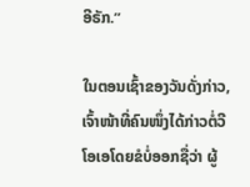ອີຣັກ.”

ໃນຕອນເຊົ້າຂອງວັນດັ່ງກ່າວ, ເຈົ້າໜ້າທີ່ຄົນໜຶ່ງໄດ້ກ່າວຕໍ່ວີໂອເອໂດຍຂໍບໍ່ອອກຊື່ວ່າ ຜູ້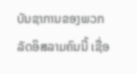ບັນຊາການຂອງພວກລັດອິສລາມຄົນນີ້ ເຊື່ອ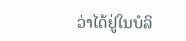ວ່າໄດ້ຢູ່ໃນບໍລິ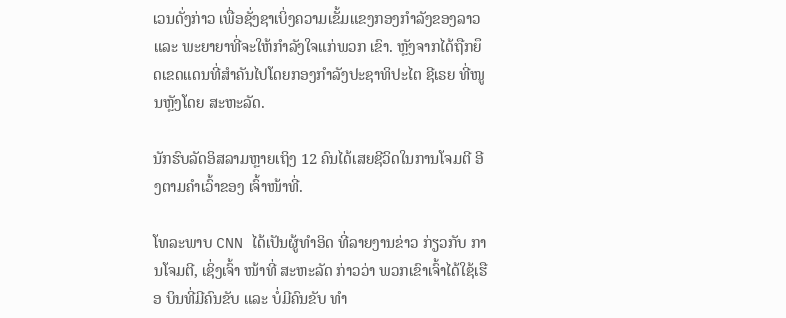ເວນດັ່ງກ່າວ ເພື່ອຊັ່ງຊາເບິ່ງຄວາມເຂັ້ມແຂງກອງກຳລັງຂອງລາວ ແລະ ພະຍາຍາທີ່ຈະໃຫ້ກຳລັງໃຈແກ່ພວກ ເຂົາ. ຫຼັງຈາກໄດ້ຖືກຍຶດເຂດແດນທີ່ສຳຄັນໄປໂດຍກອງກຳລັງປະຊາທິປະໄຕ ຊີເຣຍ ທີ່ໜູນຫຼັງໂດຍ ສະຫະລັດ.

ນັກຮົບລັດອິສລາມຫຼາຍເຖິງ 12 ຄົນໄດ້ເສຍຊີວິດໃນການໂຈມຕີ ອີງຕາມຄຳເວົ້າຂອງ ເຈົ້າໜ້າທີ່.

ໂທລະພາບ CNN ໄດ້ເປັນຜູ້ທຳອິດ ທີ່ລາຍງານຂ່າວ ກ່ຽວກັບ ການໂຈມຕີ, ເຊິ່ງເຈົ້າ ໜ້າທີ່ ສະຫະລັດ ກ່າວວ່າ ພວກເຂົາເຈົ້າໄດ້ໃຊ້ເຮືອ ບິນທີ່ມີຄົນຂັບ ແລະ ບໍ່ມີຄົນຂັບ ທຳ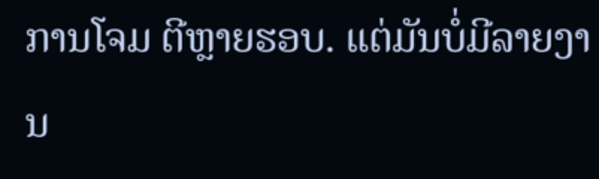ການໂຈມ ຕີຫຼາຍຮອບ. ແຕ່ມັນບໍ່ມີລາຍງານ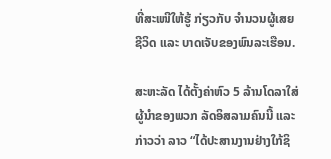ທີ່ສະເໜີໃຫ້ຮູ້ ກ່ຽວກັບ ຈຳນວນຜູ້ເສຍ ຊີວິດ ແລະ ບາດເຈັບຂອງພົນລະເຮືອນ.

ສະຫະລັດ ໄດ້ຕັ້ງຄ່າຫົວ 5 ລ້ານໂດລາໃສ່ຜູ້ນຳຂອງພວກ ລັດອິສລາມຄົນນີ້ ແລະ ກ່າວວ່າ ລາວ “ໄດ້ປະສານງານຢ່າງໃກ້ຊິ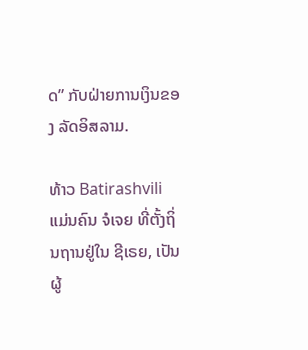ດ” ກັບຝ່າຍການເງິນຂອງ ລັດອິສລາມ.

ທ້າວ Batirashvili ແມ່ນຄົນ ຈໍເຈຍ ທີ່ຕັ້ງຖິ່ນຖານຢູ່ໃນ ຊີເຣຍ, ເປັນຜູ້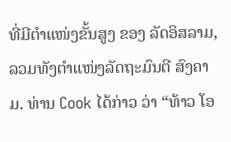ທີ່ມີຕຳແໜ່ງຂັ້ນສູງ ຂອງ ລັດອິສລາມ, ລວມທັງຕຳແໜ່ງລັດຖະມົນຕີ ສົງຄາມ. ທ່ານ Cook ໄດ້ກ່າວ ວ່າ “ທ້າວ ໂອ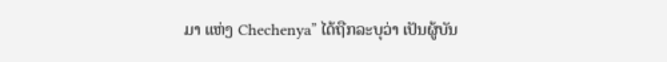ມາ ແຫ່ງ Chechenya” ໄດ້ຖືກລະບຸວ່າ ເປັນຜູ້ບັນ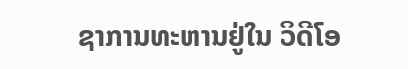ຊາການທະຫານຢູ່ໃນ ວິດີໂອ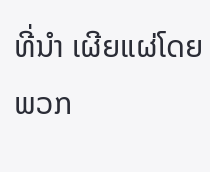ທີ່ນຳ ເຜີຍແຜ່ໂດຍພວກ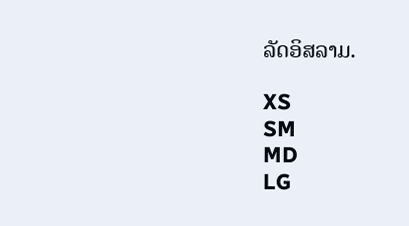ລັດອິສລາມ.

XS
SM
MD
LG